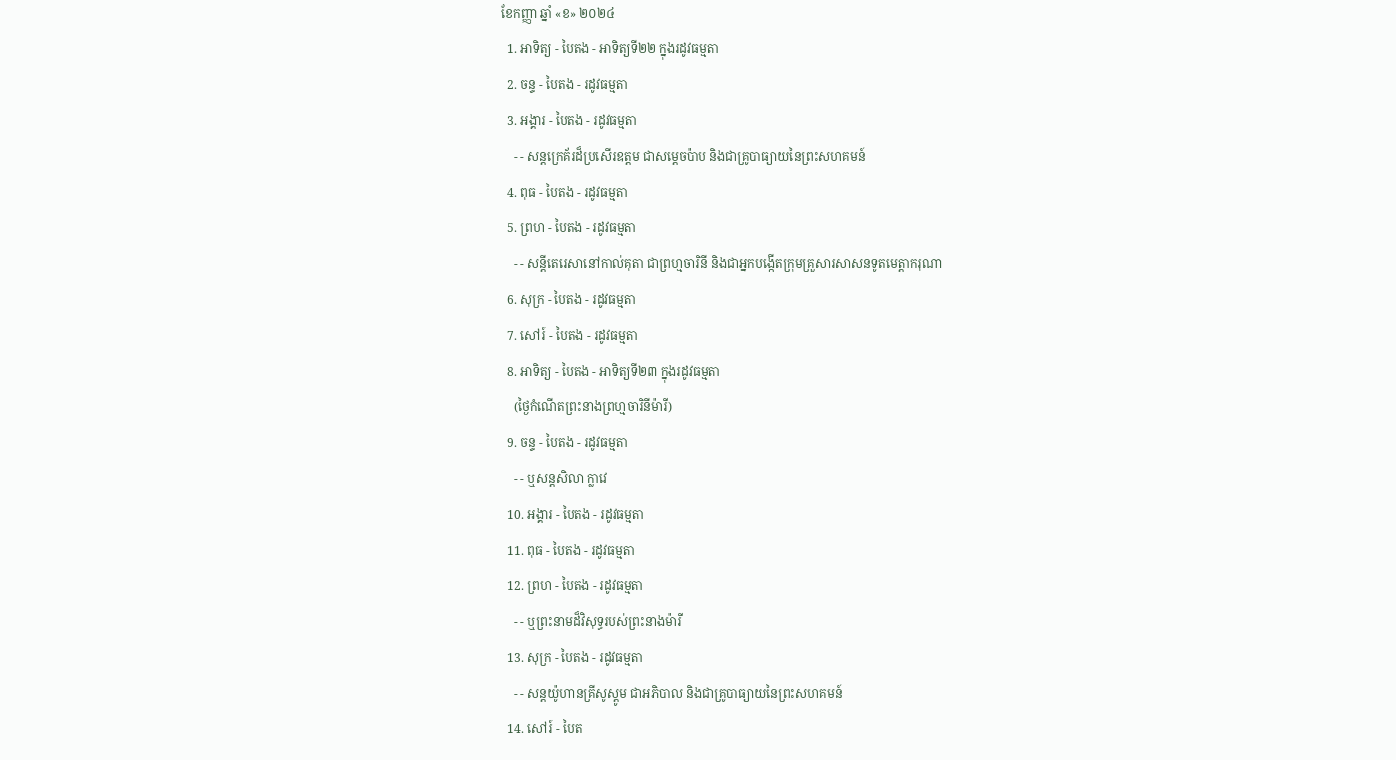ខែកញ្ញា ឆ្នាំ «ខ» ២០២៤
  1. អាទិត្យ - បៃតង - អាទិត្យទី២២ ក្នុងរដូវធម្មតា
  2. ចន្ទ - បៃតង - រដូវធម្មតា
  3. អង្គារ - បៃតង - រដូវធម្មតា
    - - សន្តក្រេគ័រដ៏ប្រសើរឧត្តម ជាសម្ដេចប៉ាប និងជាគ្រូបាធ្យាយនៃព្រះសហគមន៍
  4. ពុធ - បៃតង - រដូវធម្មតា
  5. ព្រហ - បៃតង - រដូវធម្មតា
    - - សន្តីតេរេសានៅកាល់គុតា ជាព្រហ្មចារិនី និងជាអ្នកបង្កើតក្រុមគ្រួសារសាសនទូតមេត្ដាករុណា
  6. សុក្រ - បៃតង - រដូវធម្មតា
  7. សៅរ៍ - បៃតង - រដូវធម្មតា
  8. អាទិត្យ - បៃតង - អាទិត្យទី២៣ ក្នុងរដូវធម្មតា
    (ថ្ងៃកំណើតព្រះនាងព្រហ្មចារិនីម៉ារី)
  9. ចន្ទ - បៃតង - រដូវធម្មតា
    - - ឬសន្តសិលា ក្លាវេ
  10. អង្គារ - បៃតង - រដូវធម្មតា
  11. ពុធ - បៃតង - រដូវធម្មតា
  12. ព្រហ - បៃតង - រដូវធម្មតា
    - - ឬព្រះនាមដ៏វិសុទ្ធរបស់ព្រះនាងម៉ារី
  13. សុក្រ - បៃតង - រដូវធម្មតា
    - - សន្តយ៉ូហានគ្រីសូស្តូម ជាអភិបាល និងជាគ្រូបាធ្យាយនៃព្រះសហគមន៍
  14. សៅរ៍ - បៃត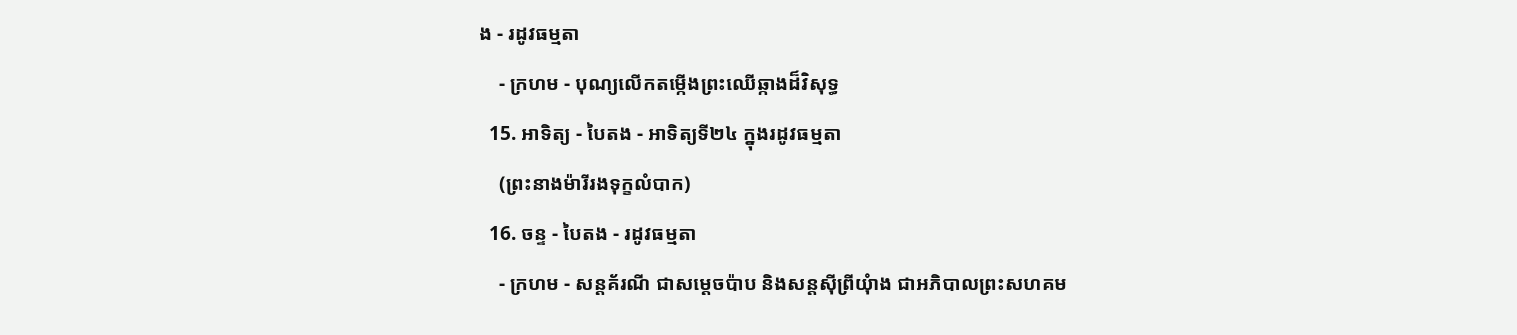ង - រដូវធម្មតា
    - ក្រហម - បុណ្យលើកតម្កើងព្រះឈើឆ្កាងដ៏វិសុទ្ធ
  15. អាទិត្យ - បៃតង - អាទិត្យទី២៤ ក្នុងរដូវធម្មតា
    (ព្រះនាងម៉ារីរងទុក្ខលំបាក)
  16. ចន្ទ - បៃតង - រដូវធម្មតា
    - ក្រហម - សន្តគ័រណី ជាសម្ដេចប៉ាប និងសន្តស៊ីព្រីយុំាង ជាអភិបាលព្រះសហគម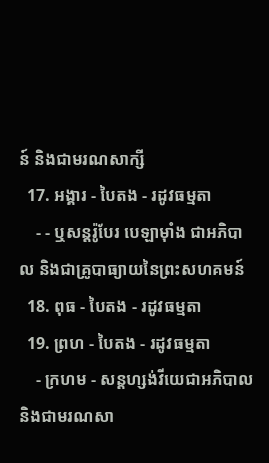ន៍ និងជាមរណសាក្សី
  17. អង្គារ - បៃតង - រដូវធម្មតា
    - - ឬសន្តរ៉ូបែរ បេឡាម៉ាំង ជាអភិបាល និងជាគ្រូបាធ្យាយនៃព្រះសហគមន៍
  18. ពុធ - បៃតង - រដូវធម្មតា
  19. ព្រហ - បៃតង - រដូវធម្មតា
    - ក្រហម - សន្តហ្សង់វីយេជាអភិបាល និងជាមរណសា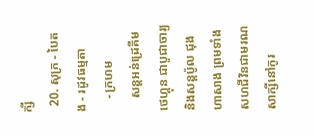ក្សី
  20. សុក្រ - បៃតង - រដូវធម្មតា
    - ក្រហម
    សន្តអន់ដ្រេគីម ថេហ្គុន ជាបូជាចារ្យ និងសន្តប៉ូល ជុងហាសាង ព្រមទាំងសហជីវិនជាមរណសាក្សីនៅកូរ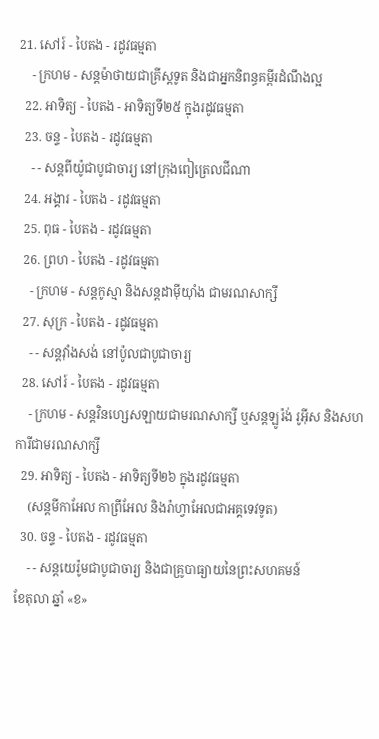21. សៅរ៍ - បៃតង - រដូវធម្មតា
    - ក្រហម - សន្តម៉ាថាយជាគ្រីស្តទូត និងជាអ្នកនិពន្ធគម្ពីរដំណឹងល្អ
  22. អាទិត្យ - បៃតង - អាទិត្យទី២៥ ក្នុងរដូវធម្មតា
  23. ចន្ទ - បៃតង - រដូវធម្មតា
    - - សន្តពីយ៉ូជាបូជាចារ្យ នៅក្រុងពៀត្រេលជីណា
  24. អង្គារ - បៃតង - រដូវធម្មតា
  25. ពុធ - បៃតង - រដូវធម្មតា
  26. ព្រហ - បៃតង - រដូវធម្មតា
    - ក្រហម - សន្តកូស្មា និងសន្តដាម៉ីយុាំង ជាមរណសាក្សី
  27. សុក្រ - បៃតង - រដូវធម្មតា
    - - សន្តវុាំងសង់ នៅប៉ូលជាបូជាចារ្យ
  28. សៅរ៍ - បៃតង - រដូវធម្មតា
    - ក្រហម - សន្តវិនហ្សេសឡាយជាមរណសាក្សី ឬសន្តឡូរ៉ង់ រូអ៊ីស និងសហការីជាមរណសាក្សី
  29. អាទិត្យ - បៃតង - អាទិត្យទី២៦ ក្នុងរដូវធម្មតា
    (សន្តមីកាអែល កាព្រីអែល និងរ៉ាហ្វាអែលជាអគ្គទេវទូត)
  30. ចន្ទ - បៃតង - រដូវធម្មតា
    - - សន្ដយេរ៉ូមជាបូជាចារ្យ និងជាគ្រូបាធ្យាយនៃព្រះសហគមន៍
ខែតុលា ឆ្នាំ «ខ»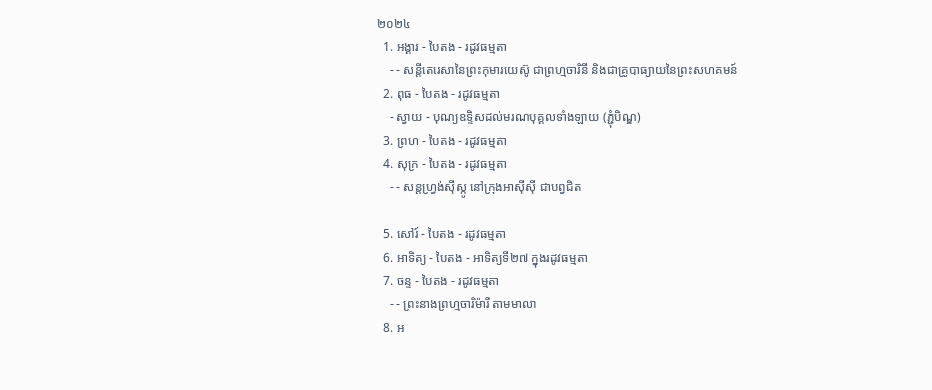២០២៤
  1. អង្គារ - បៃតង - រដូវធម្មតា
    - - សន្តីតេរេសានៃព្រះកុមារយេស៊ូ ជាព្រហ្មចារិនី និងជាគ្រូបាធ្យាយនៃព្រះសហគមន៍
  2. ពុធ - បៃតង - រដូវធម្មតា
    - ស្វាយ - បុណ្យឧទ្ទិសដល់មរណបុគ្គលទាំងឡាយ (ភ្ជុំបិណ្ឌ)
  3. ព្រហ - បៃតង - រដូវធម្មតា
  4. សុក្រ - បៃតង - រដូវធម្មតា
    - - សន្តហ្វ្រង់ស៊ីស្កូ នៅក្រុងអាស៊ីស៊ី ជាបព្វជិត

  5. សៅរ៍ - បៃតង - រដូវធម្មតា
  6. អាទិត្យ - បៃតង - អាទិត្យទី២៧ ក្នុងរដូវធម្មតា
  7. ចន្ទ - បៃតង - រដូវធម្មតា
    - - ព្រះនាងព្រហ្មចារិម៉ារី តាមមាលា
  8. អ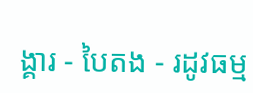ង្គារ - បៃតង - រដូវធម្ម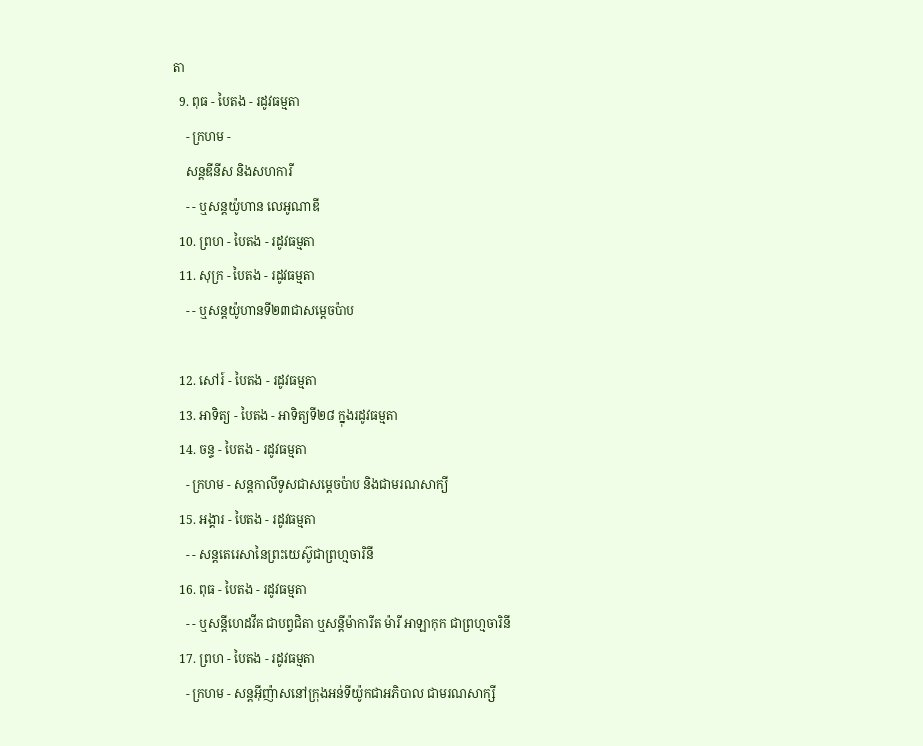តា
  9. ពុធ - បៃតង - រដូវធម្មតា
    - ក្រហម -
    សន្តឌីនីស និងសហការី
    - - ឬសន្តយ៉ូហាន លេអូណាឌី
  10. ព្រហ - បៃតង - រដូវធម្មតា
  11. សុក្រ - បៃតង - រដូវធម្មតា
    - - ឬសន្តយ៉ូហានទី២៣ជាសម្តេចប៉ាប

  12. សៅរ៍ - បៃតង - រដូវធម្មតា
  13. អាទិត្យ - បៃតង - អាទិត្យទី២៨ ក្នុងរដូវធម្មតា
  14. ចន្ទ - បៃតង - រដូវធម្មតា
    - ក្រហម - សន្ដកាលីទូសជាសម្ដេចប៉ាប និងជាមរណសាក្យី
  15. អង្គារ - បៃតង - រដូវធម្មតា
    - - សន្តតេរេសានៃព្រះយេស៊ូជាព្រហ្មចារិនី
  16. ពុធ - បៃតង - រដូវធម្មតា
    - - ឬសន្ដីហេដវីគ ជាបព្វជិតា ឬសន្ដីម៉ាការីត ម៉ារី អាឡាកុក ជាព្រហ្មចារិនី
  17. ព្រហ - បៃតង - រដូវធម្មតា
    - ក្រហម - សន្តអ៊ីញ៉ាសនៅក្រុងអន់ទីយ៉ូកជាអភិបាល ជាមរណសាក្សី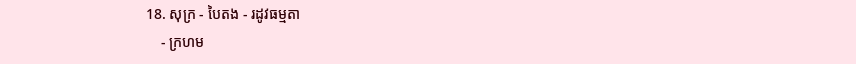18. សុក្រ - បៃតង - រដូវធម្មតា
    - ក្រហម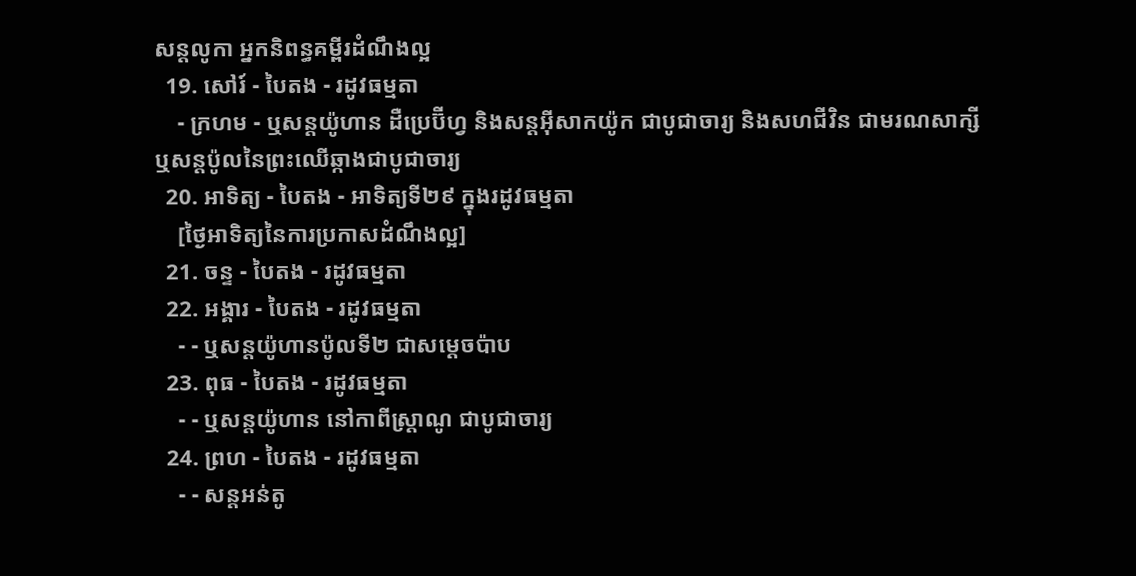សន្តលូកា អ្នកនិពន្ធគម្ពីរដំណឹងល្អ
  19. សៅរ៍ - បៃតង - រដូវធម្មតា
    - ក្រហម - ឬសន្ដយ៉ូហាន ដឺប្រេប៊ីហ្វ និងសន្ដអ៊ីសាកយ៉ូក ជាបូជាចារ្យ និងសហជីវិន ជាមរណសាក្សី ឬសន្ដប៉ូលនៃព្រះឈើឆ្កាងជាបូជាចារ្យ
  20. អាទិត្យ - បៃតង - អាទិត្យទី២៩ ក្នុងរដូវធម្មតា
    [ថ្ងៃអាទិត្យនៃការប្រកាសដំណឹងល្អ]
  21. ចន្ទ - បៃតង - រដូវធម្មតា
  22. អង្គារ - បៃតង - រដូវធម្មតា
    - - ឬសន្តយ៉ូហានប៉ូលទី២ ជាសម្ដេចប៉ាប
  23. ពុធ - បៃតង - រដូវធម្មតា
    - - ឬសន្ដយ៉ូហាន នៅកាពីស្រ្ដាណូ ជាបូជាចារ្យ
  24. ព្រហ - បៃតង - រដូវធម្មតា
    - - សន្តអន់តូ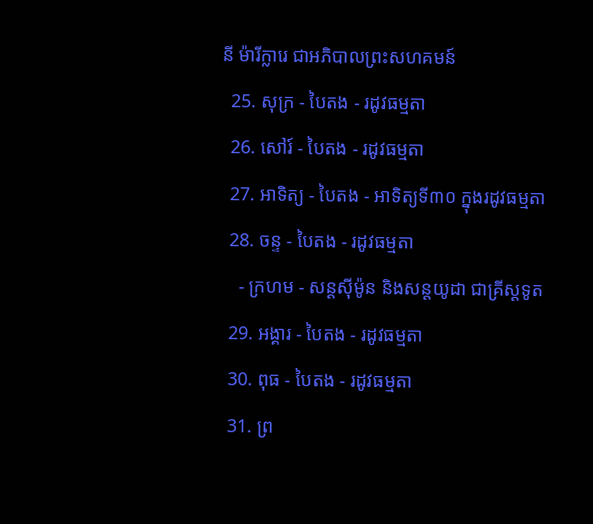នី ម៉ារីក្លារេ ជាអភិបាលព្រះសហគមន៍
  25. សុក្រ - បៃតង - រដូវធម្មតា
  26. សៅរ៍ - បៃតង - រដូវធម្មតា
  27. អាទិត្យ - បៃតង - អាទិត្យទី៣០ ក្នុងរដូវធម្មតា
  28. ចន្ទ - បៃតង - រដូវធម្មតា
    - ក្រហម - សន្ដស៊ីម៉ូន និងសន្ដយូដា ជាគ្រីស្ដទូត
  29. អង្គារ - បៃតង - រដូវធម្មតា
  30. ពុធ - បៃតង - រដូវធម្មតា
  31. ព្រ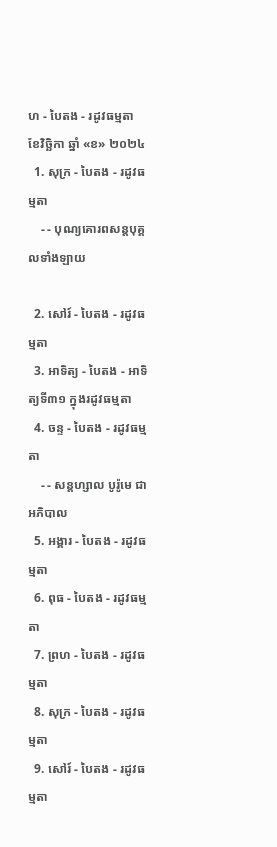ហ - បៃតង - រដូវធម្មតា
ខែវិច្ឆិកា ឆ្នាំ «ខ» ២០២៤
  1. សុក្រ - បៃតង - រដូវធម្មតា
    - - បុណ្យគោរពសន្ដបុគ្គលទាំងឡាយ

  2. សៅរ៍ - បៃតង - រដូវធម្មតា
  3. អាទិត្យ - បៃតង - អាទិត្យទី៣១ ក្នុងរដូវធម្មតា
  4. ចន្ទ - បៃតង - រដូវធម្មតា
    - - សន្ដហ្សាល បូរ៉ូមេ ជាអភិបាល
  5. អង្គារ - បៃតង - រដូវធម្មតា
  6. ពុធ - បៃតង - រដូវធម្មតា
  7. ព្រហ - បៃតង - រដូវធម្មតា
  8. សុក្រ - បៃតង - រដូវធម្មតា
  9. សៅរ៍ - បៃតង - រដូវធម្មតា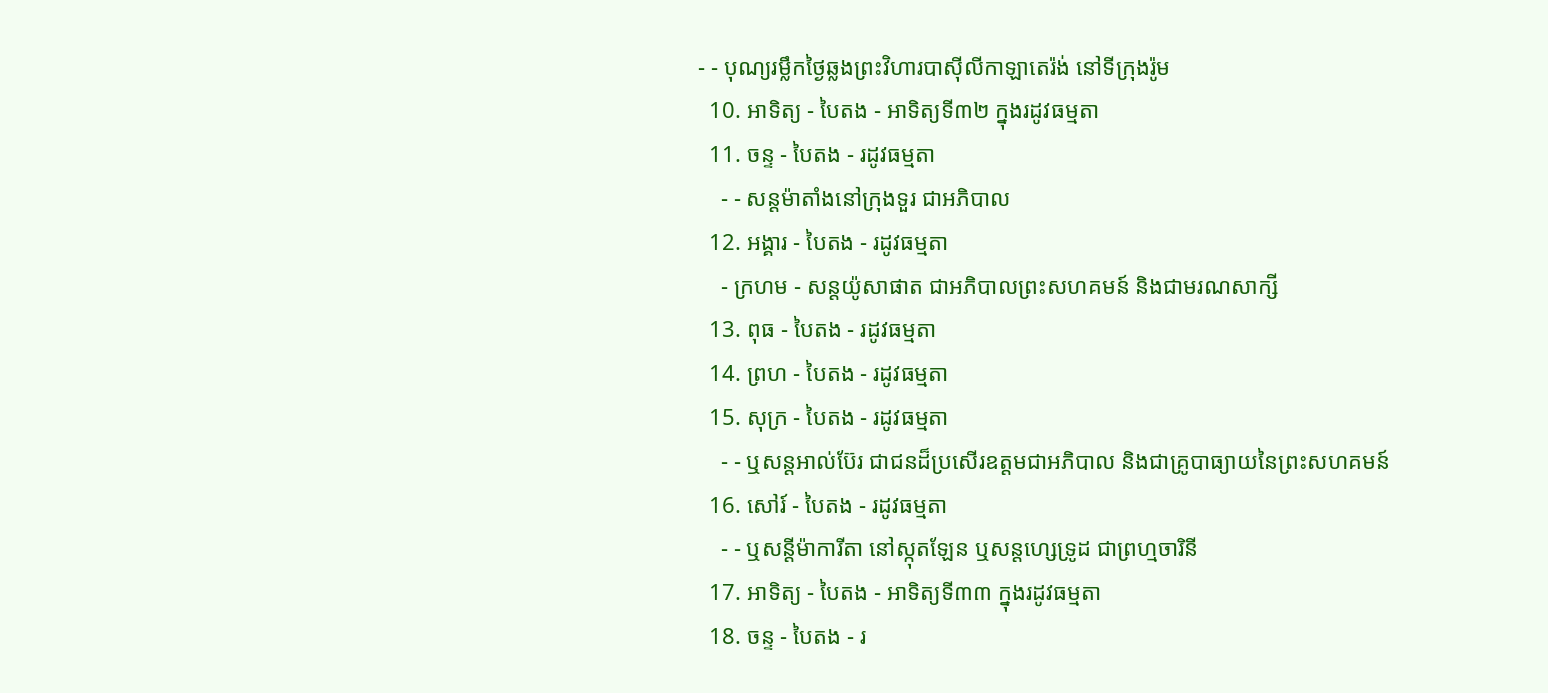- - បុណ្យរម្លឹកថ្ងៃឆ្លងព្រះវិហារបាស៊ីលីកាឡាតេរ៉ង់ នៅទីក្រុងរ៉ូម
  10. អាទិត្យ - បៃតង - អាទិត្យទី៣២ ក្នុងរដូវធម្មតា
  11. ចន្ទ - បៃតង - រដូវធម្មតា
    - - សន្ដម៉ាតាំងនៅក្រុងទួរ ជាអភិបាល
  12. អង្គារ - បៃតង - រដូវធម្មតា
    - ក្រហម - សន្ដយ៉ូសាផាត ជាអភិបាលព្រះសហគមន៍ និងជាមរណសាក្សី
  13. ពុធ - បៃតង - រដូវធម្មតា
  14. ព្រហ - បៃតង - រដូវធម្មតា
  15. សុក្រ - បៃតង - រដូវធម្មតា
    - - ឬសន្ដអាល់ប៊ែរ ជាជនដ៏ប្រសើរឧត្ដមជាអភិបាល និងជាគ្រូបាធ្យាយនៃព្រះសហគមន៍
  16. សៅរ៍ - បៃតង - រដូវធម្មតា
    - - ឬសន្ដីម៉ាការីតា នៅស្កុតឡែន ឬសន្ដហ្សេទ្រូដ ជាព្រហ្មចារិនី
  17. អាទិត្យ - បៃតង - អាទិត្យទី៣៣ ក្នុងរដូវធម្មតា
  18. ចន្ទ - បៃតង - រ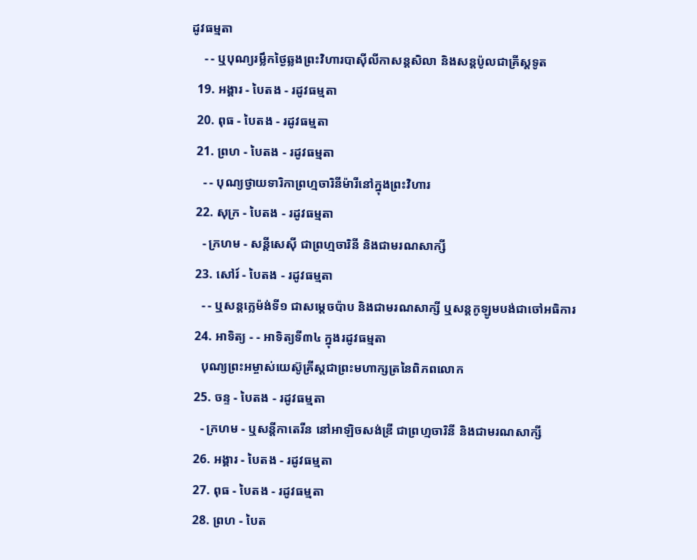ដូវធម្មតា
    - - ឬបុណ្យរម្លឹកថ្ងៃឆ្លងព្រះវិហារបាស៊ីលីកាសន្ដសិលា និងសន្ដប៉ូលជាគ្រីស្ដទូត
  19. អង្គារ - បៃតង - រដូវធម្មតា
  20. ពុធ - បៃតង - រដូវធម្មតា
  21. ព្រហ - បៃតង - រដូវធម្មតា
    - - បុណ្យថ្វាយទារិកាព្រហ្មចារិនីម៉ារីនៅក្នុងព្រះវិហារ
  22. សុក្រ - បៃតង - រដូវធម្មតា
    - ក្រហម - សន្ដីសេស៊ី ជាព្រហ្មចារិនី និងជាមរណសាក្សី
  23. សៅរ៍ - បៃតង - រដូវធម្មតា
    - - ឬសន្ដក្លេម៉ង់ទី១ ជាសម្ដេចប៉ាប និងជាមរណសាក្សី ឬសន្ដកូឡូមបង់ជាចៅអធិការ
  24. អាទិត្យ - - អាទិត្យទី៣៤ ក្នុងរដូវធម្មតា
    បុណ្យព្រះអម្ចាស់យេស៊ូគ្រីស្ដជាព្រះមហាក្សត្រនៃពិភពលោក
  25. ចន្ទ - បៃតង - រដូវធម្មតា
    - ក្រហម - ឬសន្ដីកាតេរីន នៅអាឡិចសង់ឌ្រី ជាព្រហ្មចារិនី និងជាមរណសាក្សី
  26. អង្គារ - បៃតង - រដូវធម្មតា
  27. ពុធ - បៃតង - រដូវធម្មតា
  28. ព្រហ - បៃត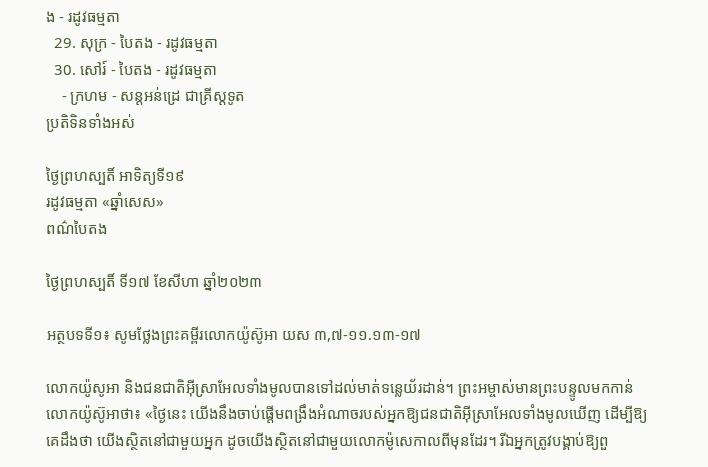ង - រដូវធម្មតា
  29. សុក្រ - បៃតង - រដូវធម្មតា
  30. សៅរ៍ - បៃតង - រដូវធម្មតា
    - ក្រហម - សន្ដអន់ដ្រេ ជាគ្រីស្ដទូត
ប្រតិទិនទាំងអស់

ថ្ងៃព្រហស្បតិ៍ អាទិត្យទី១៩
រដូវធម្មតា «ឆ្នាំសេស»
ពណ៌បៃតង

ថ្ងៃព្រហស្បតិ៍ ទី១៧ ខែសីហា ឆ្នាំ២០២៣

អត្ថបទទី១៖ សូមថ្លែងព្រះគម្ពីរលោកយ៉ូស៊ូអា យស ៣,៧-១១.១៣-១៧

លោកយ៉ូសូអា និងជនជាតិអ៊ីស្រាអែលទាំងមូលបានទៅដល់មាត់ទន្លេយ័រដាន់។ ព្រះអម្ចាស់មានព្រះបន្ទូលមកកាន់លោកយ៉ូស៊ូអាថា៖ «ថ្ងៃនេះ យើងនឹងចាប់ផ្តើមពង្រឹងអំណាចរបស់អ្នកឱ្យជនជាតិអ៊ីស្រាអែលទាំងមូលឃើញ ដើម្បីឱ្យគេដឹងថា យើងស្ថិតនៅជាមួយអ្នក ដូចយើងស្ថិតនៅជាមួយលោកម៉ូសេកាលពីមុនដែរ។ រីឯអ្នកត្រូវបង្គាប់ឱ្យពួ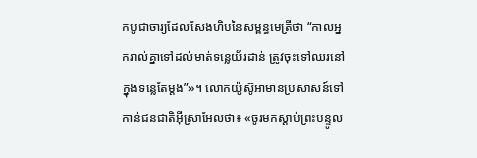កបូជាចារ្យដែលសែងហិបនៃសម្ពន្ធមេត្រីថា “កាលអ្នករាល់គ្នាទៅដល់មាត់ទន្លេយ័រដាន់ ត្រូវចុះទៅឈរនៅក្នុងទន្លេតែម្តង”»។ លោកយ៉ូស៊ូអាមានប្រសាសន៍ទៅកាន់ជនជាតិអ៊ីស្រាអែលថា៖ «ចូរមកស្តាប់ព្រះបន្ទូល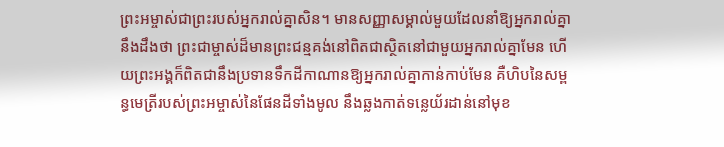ព្រះអម្ចាស់ជាព្រះរបស់អ្នករាល់គ្នាសិន។ មានសញ្ញាសម្គាល់មួយដែលនាំឱ្យអ្នករាល់គ្នានឹងដឹងថា ព្រះជាម្ចាស់ដ៏មានព្រះជន្មគង់នៅពិតជាស្ថិតនៅជាមួយអ្នករាល់គ្នាមែន ហើយព្រះអង្គក៏ពិតជានឹងប្រទានទឹកដីកាណានឱ្យអ្នករាល់គ្នាកាន់កាប់មែន គឺហិបនៃសម្ពន្ធមេត្រីរបស់ព្រះអម្ចាស់នៃផែនដីទាំងមូល នឹងឆ្លងកាត់ទន្លេយ័រដាន់នៅមុខ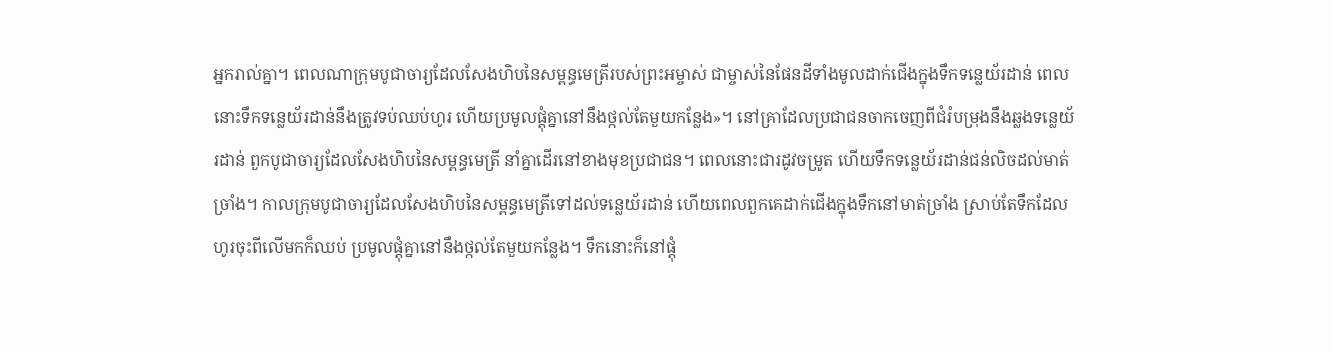អ្នករាល់គ្នា។ ពេលណាក្រុមបូជាចារ្យដែលសែងហិបនៃសម្ពន្ធមេត្រីរបស់ព្រះអម្ចាស់ ជាម្ចាស់នៃផែនដីទាំងមូលដាក់ជើងក្នុងទឹកទន្លេយ័រដាន់ ពេលនោះទឹកទន្លេយ័រដាន់នឹងត្រូវទប់ឈប់ហូរ ហើយប្រមូលផ្តុំគ្នានៅនឹងថ្កល់តែមួយកន្លែង»។ នៅគ្រាដែលប្រជាជនចាកចេញពីជំរំបម្រុងនឹងឆ្លងទន្លេយ័រដាន់ ពួកបូជាចារ្យដែលសែងហិបនៃសម្ពន្ធមេត្រី នាំគ្នាដើរនៅខាងមុខប្រជាជន។ ពេលនោះជារដូវចម្រូត ហើយទឹកទន្លេយ័រដាន់ជន់លិចដល់មាត់ច្រាំង។ កាលក្រុមបូជាចារ្យដែលសែងហិបនៃសម្ពន្ធមេត្រីទៅដល់ទន្លេយ័រដាន់ ហើយពេលពួកគេដាក់ជើងក្នុងទឹកនៅមាត់ច្រាំង ស្រាប់តែទឹកដែលហូរចុះពីលើមកក៏ឈប់ ប្រមូលផ្តុំគ្នានៅនឹងថ្កល់តែមួយកន្លែង។ ទឹកនោះក៏នៅផ្តុំ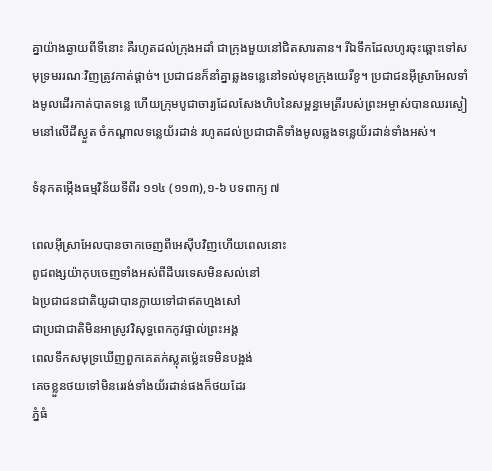គ្នាយ៉ាងឆ្ងាយពីទីនោះ គឺរហូតដល់ក្រុងអដាំ ជាក្រុងមួយនៅជិតសារតាន។ រីឯទឹកដែលហូរចុះឆ្ពោះទៅសមុទ្រមររណៈវិញត្រូវកាត់ផ្តាច់។ ប្រជាជនក៏នាំគ្នាឆ្លងទន្លេនៅទល់មុខក្រុងយេរីខូ។ ប្រជាជនអ៊ីស្រាអែលទាំងមូលដើរកាត់បាតទន្លេ ហើយក្រុមបូជាចារ្យដែលសែងហិបនៃសម្ពន្ធមេត្រីរបស់ព្រះអម្ចាស់បានឈរស្ងៀមនៅលើដីស្ងួត ចំកណ្តាលទន្លេយ័រដាន់ រហូតដល់ប្រជាជាតិទាំងមូលឆ្លងទន្លេយ័រដាន់ទាំងអស់។

ទំនុកតម្កើងធម្មវិន័យទីពីរ ១១៤ (១១៣),១-៦ បទពាក្យ ៧

ពេលអ៊ីស្រាអែលបានចាកចេញពីអេស៊ីបវិញហើយពេលនោះ
ពូជពង្សយ៉ាកុបចេញទាំងអស់ពីដីបរទេសមិនសល់នៅ
ឯប្រជាជនជាតិយូដាបានក្លាយទៅជាឥតហ្មងសៅ
ជាប្រជាជាតិមិនអាស្រូវវិសុទ្ធពេកកូវផ្ទាល់ព្រះអង្គ
ពេលទឹកសមុទ្រឃើញពួកគេតក់ស្លុតម៉្លេះទេមិនបង្អង់
គេចខ្លួនថយទៅមិនរេរង់ទាំងយ័រដាន់ផងក៏ថយដែរ
ភ្នំធំ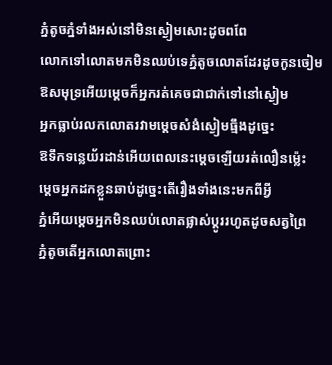ភ្នំតូចភ្នំទាំងអស់នៅមិនស្ងៀមសោះដូចពពែ
លោកទៅលោតមកមិនឈប់ទេភ្នំតូចលោតដែរដូចកូនចៀម
ឱសមុទ្រអើយម្តេចក៏អ្នករត់គេចជាជាក់ទៅនៅស្ងៀម
អ្នកធ្លាប់រលកលោតរវាមម្តេចសំងំស្ងៀមធ្មឹងដូច្នេះ
ឱទឹកទន្លេយ័រដាន់អើយពេលនេះម្តេចឡើយរត់លឿនម៉េ្លះ
ម្តេចអ្នកដកខ្លួនឆាប់ដូច្នេះតើរឿងទាំងនេះមកពីអ្វី
ភ្នំអើយម្តេចអ្នកមិនឈប់លោតផ្លាស់ប្តូររហូតដូចសត្វព្រៃ
ភ្នំតូចតើអ្នកលោតព្រោះ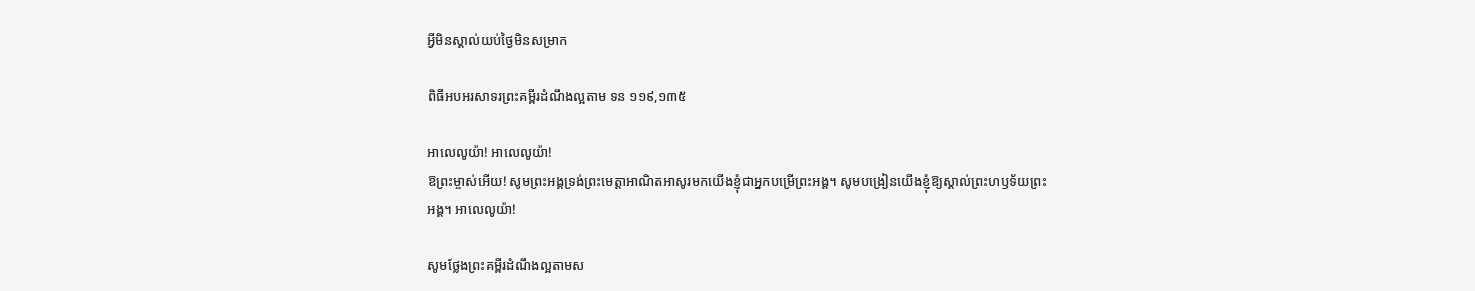អ្វីមិនស្គាល់យប់ថ្ងៃមិនសម្រាក

ពិធីអបអរសាទរព្រះគម្ពីរដំណឹងល្អតាម ទន ១១៩,១៣៥

អាលេលូយ៉ា! អាលេលូយ៉ា!
ឱព្រះម្ចាស់អើយ! សូមព្រះអង្គទ្រង់ព្រះមេត្តាអាណិតអាសូរមកយើងខ្ញុំជាអ្នកបម្រើព្រះអង្គ។ សូមបង្រៀនយើងខ្ញុំឱ្យស្គាល់ព្រះហឫទ័យព្រះអង្គ។ អាលេលូយ៉ា!

សូមថ្លែងព្រះគម្ពីរដំណឹងល្អតាមស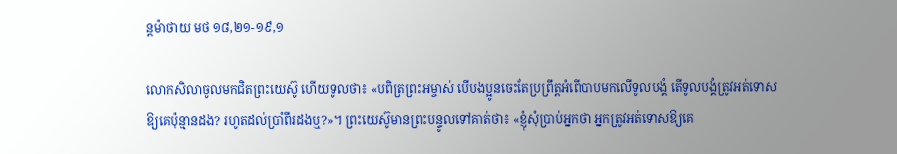ន្តម៉ាថាយ មថ ១៨,២១-១៩,១

លោកសិលាចូលមកជិតព្រះយេស៊ូ ហើយទូលថា៖ «បពិត្រព្រះអម្ចាស់ បើបងប្អូនចេះតែប្រព្រឹត្តអំពើបាបមកលើទូលបង្គំ តើទូលបង្គំត្រូវអត់ទោសឱ្យគេប៉ុន្មានដង? រហូតដល់ប្រាំពីរដងឬ?»។ ព្រះយេស៊ូមានព្រះបន្ទូលទៅគាត់ថា៖ «ខ្ញុំសុំប្រាប់អ្នកថា អ្នកត្រូវអត់ទោសឱ្យគេ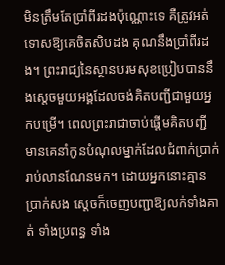មិនត្រឹមតែប្រាំពីរដងប៉ុណ្ណោះទេ គឺត្រូវអត់ទោសឱ្យគេចិតសិបដង គុណនឹងប្រាំពីរដង។ ព្រះរាជ្យនៃស្ថានបរមសុខប្រៀបបាននឹងស្តេចមួយអង្គដែលចង់គិតបញ្ជីជាមួយអ្នកបម្រើ។ ពេលព្រះរាជាចាប់ផ្តើមគិតបញ្ជី មានគេនាំកូនបំណុលម្នាក់ដែលជំពាក់ប្រាក់រាប់លានណែនមក។ ដោយអ្នកនោះគ្មានប្រាក់សង ស្តេចក៏ចេញបញ្ជាឱ្យលក់ទាំងគាត់ ទាំងប្រពន្ធ ទាំង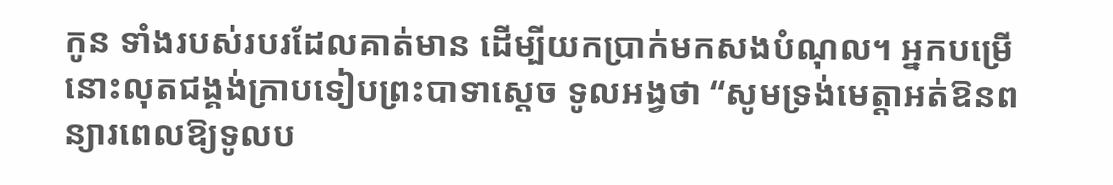កូន ទាំងរបស់របរដែលគាត់មាន ដើម្បីយកប្រាក់មកសងបំណុល។ អ្នកបម្រើនោះលុតជង្គង់ក្រាបទៀបព្រះបាទាស្តេច ទូលអង្វថា “សូមទ្រង់មេត្តាអត់ឱនពន្យារពេលឱ្យទូលប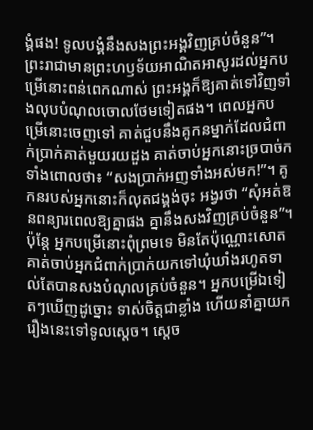ង្គំផង! ទូលបង្គំនឹងសងព្រះអង្គវិញគ្រប់ចំនួន”។ ព្រះរាជាមានព្រះហឫទ័យអាណិតអាសូរដល់អ្នកបម្រើនោះពន់ពេកណាស់ ព្រះអង្គក៏ឱ្យគាត់ទៅវិញទាំងលុបបំណុលចោលថែមទៀតផង។ ពេលអ្នកបម្រើនោះចេញទៅ គាត់ជួបនឹងគូកនម្នាក់ដែលជំពាក់ប្រាក់គាត់មួយរយដួង គាត់ចាប់អ្នកនោះច្របាច់ក ទាំងពោលថា៖ “សងប្រាក់អញទាំងអស់មក!”។ គូកនរបស់អ្នកនោះក៏លុតជង្គង់ចុះ អង្វរថា “សុំអត់ឱនពន្យារពេលឱ្យគ្នាផង គ្នានឹងសងវិញគ្រប់ចំនួន”។ ប៉ុន្តែ អ្នកបម្រើនោះពុំព្រមទេ មិនតែប៉ុណ្ណោះសោត គាត់ចាប់អ្នកជំពាក់ប្រាក់យកទៅឃុំឃាំងរហូតទាល់តែបានសងបំណុលគ្រប់ចំនួន។ អ្នកបម្រើឯទៀតៗឃើញដូច្នោះ ទាស់ចិត្តជាខ្លាំង ហើយនាំគ្នាយករឿងនេះទៅទូលស្តេច។ ស្តេច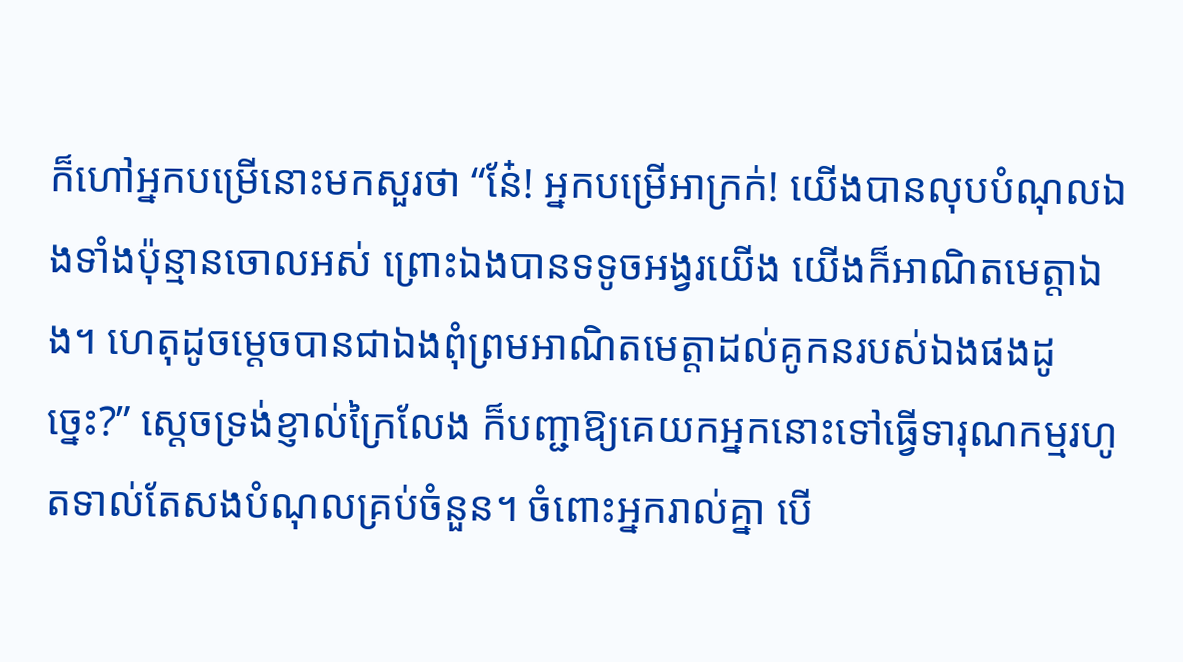ក៏ហៅអ្នកបម្រើនោះមកសួរថា “នែ៎! អ្នកបម្រើអាក្រក់! យើងបានលុបបំណុលឯងទាំងប៉ុន្មានចោលអស់ ព្រោះឯងបានទទូចអង្វរយើង យើងក៏អាណិតមេត្តាឯង។ ហេតុដូចម្តេចបានជាឯងពុំព្រមអាណិតមេត្តាដល់គូកនរបស់ឯងផងដូច្នេះ?” ស្តេចទ្រង់ខ្ញាល់ក្រៃលែង ក៏បញ្ជាឱ្យគេយកអ្នកនោះទៅធ្វើទារុណកម្មរហូតទាល់តែសងបំណុលគ្រប់ចំនួន។ ចំពោះអ្នករាល់គ្នា បើ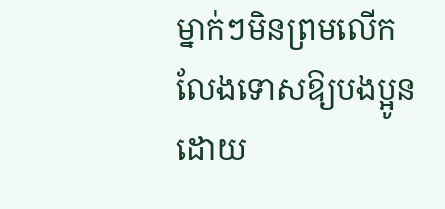ម្នាក់ៗមិនព្រមលើកលែងទោសឱ្យបងប្អូនដោយ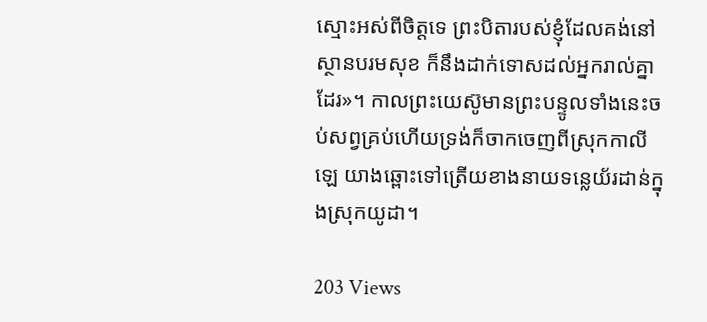ស្មោះអស់ពីចិត្តទេ ព្រះបិតារបស់ខ្ញុំដែលគង់នៅស្ថានបរមសុខ ក៏នឹងដាក់ទោសដល់អ្នករាល់គ្នាដែរ»។ កាលព្រះយេស៊ូមានព្រះបន្ទូលទាំងនេះចប់សព្វគ្រប់ហើយទ្រង់ក៏ចាកចេញពីស្រុកកាលីឡេ យាងឆ្ពោះទៅត្រើយខាងនាយទន្លេយ័រដាន់ក្នុងស្រុកយូដា។

203 Views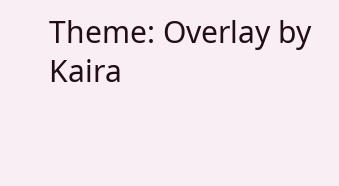Theme: Overlay by Kaira